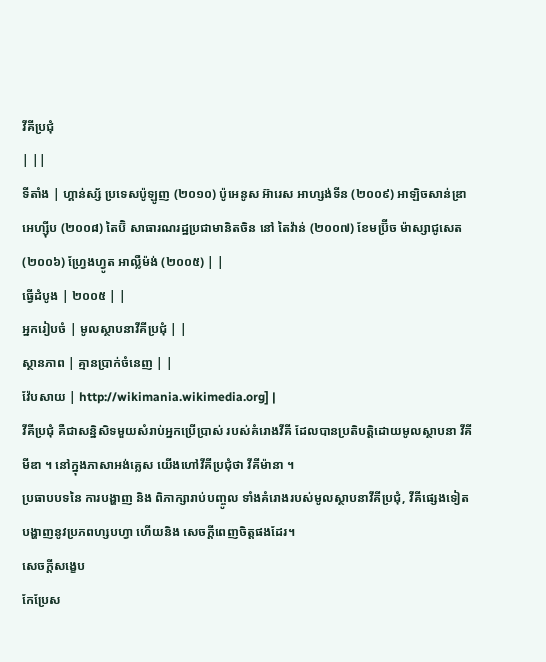វីគីប្រជុំ
| ||
ទីតាំង | ហ្គាន់ស្ស័ ប្រទេសប៉ូឡូញ (២០១០) ប៉ូអេនូស អ៊ារេស អាហ្សង់ទីន (២០០៩) អាឡិចសាន់ឌ្រា អេហ្ស៊ីប (២០០៨) តៃប៊ិ សាធារណរដ្ឋប្រជាមានិតចិន នៅ តៃវ៉ាន់ (២០០៧) ខែមប្រ៊ីច ម៉ាស្សាជូសេត (២០០៦) ហ្រែ្វងហ្វូត អាល្លឺម៉ង់ (២០០៥) | |
ធ្វើដំបូង | ២០០៥ | |
អ្នករៀបចំ | មូលស្ថាបនាវីគីប្រជុំ | |
ស្ថានភាព | គ្មានប្រាក់ចំនេញ | |
វ៉ែបសាយ | http://wikimania.wikimedia.org] |
វីគីប្រជុំ គឺជាសន្និសិទមួយសំរាប់អ្នកប្រើប្រាស់ របស់គំរោងវីគី ដែលបានប្រតិបត្ដិដោយមូលស្ថាបនា វីគីមីឌា ។ នៅក្នុងភាសាអង់គ្លេស យើងហៅវីគីប្រជុំថា វីគីម៉ានា ។
ប្រធាបបទនៃ ការបង្ហាញ និង ពិភាក្សារាប់បញ្ចូល ទាំងគំរោងរបស់មូលស្ថាបនាវីគីប្រជុំ, វីគីផ្សេងទៀត បង្ហាញនូវប្រភពហ្សបហ្វា ហើយនិង សេចក្ដីពេញចិត្ដផងដែរ។
សេចក្ដីសង្ខេប
កែប្រែស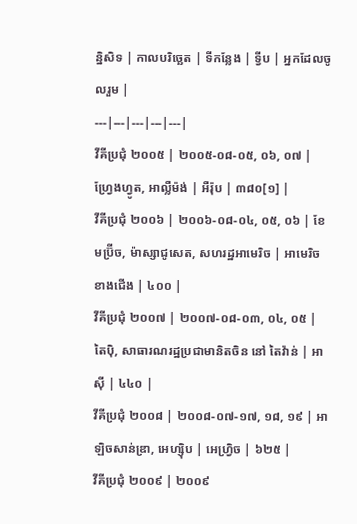ន្និសិទ | កាលបរិច្ឆេត | ទីកន្លែង | ទ្វីប | អ្នកដែលចូលរួម |
---|---|---|---|---|
វីគីប្រជុំ ២០០៥ | ២០០៥-០៨-០៥, ០៦, ០៧ | ហ្រែ្វងហ្វូត, អាល្លឺម៉ង់ | អឺរ៉ុប | ៣៨០[១] |
វីគីប្រជុំ ២០០៦ | ២០០៦-០៨-០៤, ០៥, ០៦ | ខែមប្រ៊ីច, ម៉ាស្សាជូសេត, សហរដ្ឋអាមេរិច | អាមេរិចខាងជើង | ៤០០ |
វីគីប្រជុំ ២០០៧ | ២០០៧-០៨-០៣, ០៤, ០៥ | តៃប៉ិ, សាធារណរដ្ឋប្រជាមានិតចិន នៅ តៃវ៉ាន់ | អាស៊ី | ៤៤០ |
វីគីប្រជុំ ២០០៨ | ២០០៨-០៧-១៧, ១៨, ១៩ | អាឡិចសាន់ឌ្រា, អេហ្ស៊ិប | អេហ្រ្វិច | ៦២៥ |
វីគីប្រជុំ ២០០៩ | ២០០៩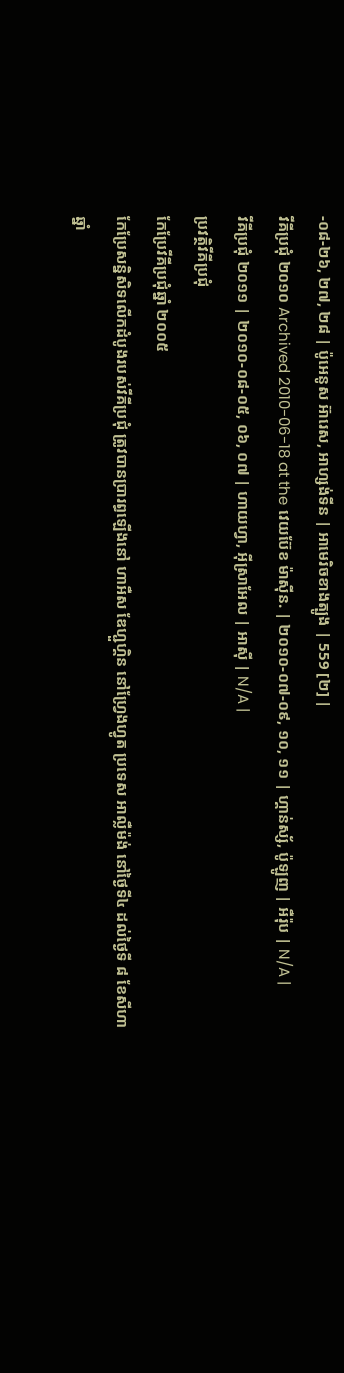-០៨-២៦, ២៧, ២៨ | ប៉ូអេនូស អ៊ារេស, អាហ្សង់ទីន | អាមេរិចខាងត្បូង | 559 [២] |
វីគីប្រជុំ ២០១០ Archived 2010-06-18 at the វេយប៊ែខ ម៉ាស៊ីន. | ២០១០-០៧-០៩, ១០, ១១ | ហ្គាន់ស្ស័, ប៉ូឡូញ | អឺរ៉ុប | N/A |
វីគីប្រជុំ ២០១១ | ២០១០-០៨-០៥, ០៦, ០៧ | ហាយហ្វា, អ៊ីស្រាអែល | អាស៊ី | N/A |
ប្រវត្ថិវីគីប្រជុំ
កែប្រែវីគីប្រជុំឆ្នាំ ២០០៥
កែប្រែសន្និសិទលើកដំបូងរបស់វីគីប្រជុំ ត្រូវបានប្រារព្ធឡើងនៅ ហាអឺស ឌែហ្ជួហ្គិន នៅហ្រែ្វងហ្វូត ប្រទេស អាល្លឺម៉ង់ នៅថ្ងៃទី៤ ដល់ថ្ងៃទី ៨ ខែសីហា
ឆ្នាំ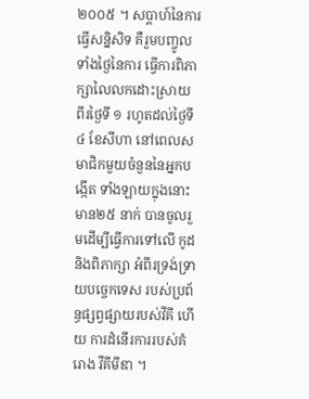២០០៥ ។ សប្ដាហ៍នៃការធ្វើសន្និសិទ គឺរួមបញ្ចូលទាំងថ្ងៃនៃការ ធ្វើការពិភាក្សាលៃលកដោះស្រាយ ពីរថ្ងៃទី ១ រហូតដល់ថ្ងៃទី៤ ខែសីហា នៅពេលសមាជិកមួយចំនួននៃអ្នកបង្កើត ទាំងឡាយក្នុងនោះមាន២៥ នាក់ បានចូលរួមដើម្បីធ្វើការទៅលើ កូដ និងពិភាក្សា អំពីរទ្រង់ទ្រាយបច្ចេកទេស របស់ប្រព័ន្ធផ្សព្វផ្សាយរបស់វីគី ហើយ ការដំនើរការរបស់គំរោង វីគីមីឌា ។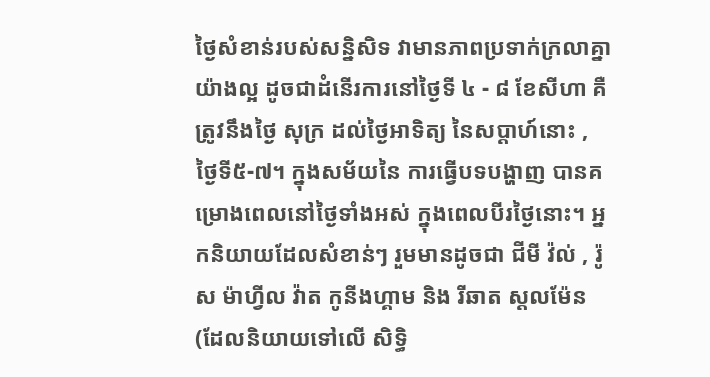ថ្ងៃសំខាន់របស់សន្និសិទ វាមានភាពប្រទាក់ក្រលាគ្នាយ៉ាងល្អ ដូចជាដំនើរការនៅថ្ងៃទី ៤ - ៨ ខែសីហា គឺត្រូវនឹងថ្ងៃ សុក្រ ដល់ថ្ងៃអាទិត្យ នៃសប្ដាហ៍នោះ , ថ្ងៃទី៥-៧។ ក្នុងសម័យនៃ ការធ្វើបទបង្ហាញ បានគម្រោងពេលនៅថ្ងៃទាំងអស់ ក្នុងពេលបីរថ្ងៃនោះ។ អ្នកនិយាយដែលសំខាន់ៗ រួមមានដូចជា ជីមី វ៉ល់ , រ៉ូស ម៉ាហ្វីល វ៉ាត កូនីងហ្គាម និង រីឆាត ស្ដលម៉ែន (ដែលនិយាយទៅលើ សិទ្ធិ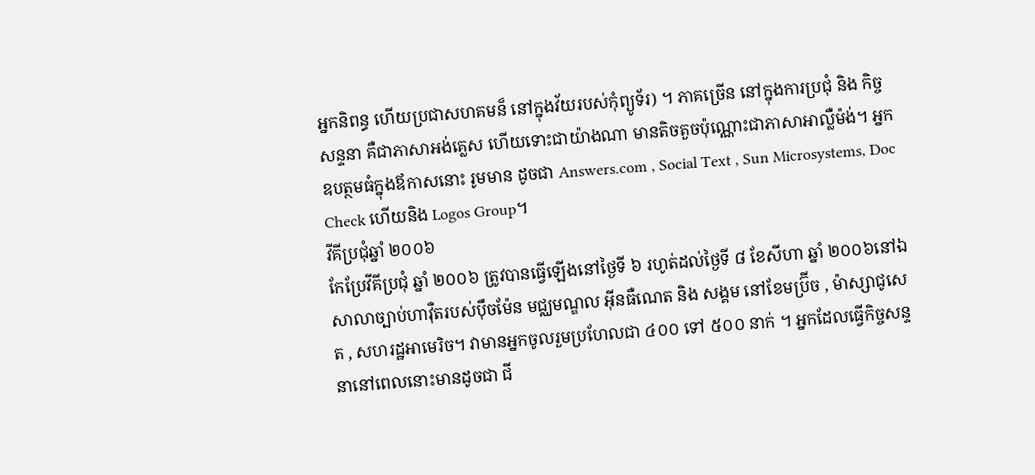អ្នកនិពន្ធ ហើយប្រជាសហគមន៏ នៅក្នុងវ័យរបស់កុំព្យូទ័រ) ។ ភាគច្រើន នៅក្នុងការប្រជុំ និង កិច្ចសន្ទនា គឺជាភាសាអង់គ្លេស ហើយទោះជាយ៉ាងណា មានតិចតួចប៉ុណ្ណោះជាភាសាអាល្លឺម៉ង់។ អ្នកឧបត្ថមធំក្នុងឪកាសនោះ រូមមាន ដូចជា Answers.com , Social Text , Sun Microsystems, Doc Check ហើយនិង Logos Group។
វីគីប្រជុំឆ្នាំ ២០០៦
កែប្រែវីគីប្រជុំ ឆ្នាំ ២០០៦ ត្រូវបានធ្វើឡើងនៅថ្ងៃទី ៦ រហូត់ដល់ថ្ងៃទី ៨ ខែសីហា ឆ្នាំ ២០០៦នៅឯ សាលាច្បាប់ហាវ៉ឺតរបស់ប៉ឹចម៉ែន មជ្ឈមណ្ឌល អ៊ីនធឺណេត និង សង្គម នៅខែមប្រ៊ីច , ម៉ាស្សាជូសេត , សហរដ្ឋអាមេរិច។ វាមានអ្នកចូលរួមប្រហែលជា ៤០០ ទៅ ៥០០ នាក់ ។ អ្នកដែលធ្វើកិច្ចសន្ទនានៅពេលនោះមានដូចជា ជី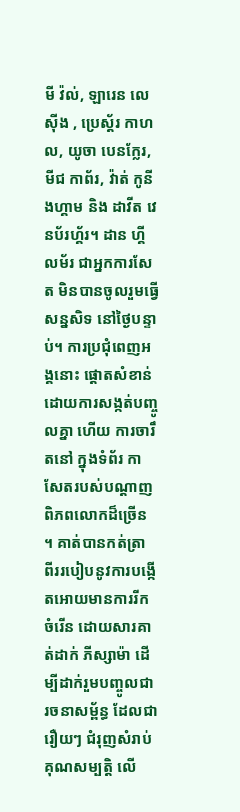មី វ៉ល់, ឡារេន លេស៊ីង , ប្រេស្ដ័រ កាហល, យូចា បេនក្លែរ, មីជ កាព័រ, វ៉ាត់ កូនីងហ្គាម និង ដាវីត វេនប័រហ្គ័រ។ ដាន ហ្គីលម័រ ជាអ្នកការសែត មិនបានចូលរួមធ្វើសន្នសិទ នៅថ្ងៃបន្ទាប់។ ការប្រជុំពេញអង្គនោះ ផ្ដោតសំខាន់ដោយការសង្កត់បញ្ចូលគ្នា ហើយ ការចារឹតនៅ ក្នុងទំព័រ កាសែតរបស់បណ្ដាញពិភពលោកដ៏ច្រើន ។ គាត់បានកត់ត្រា ពីររបៀបនូវការបង្កើតអោយមានការរីកចំរើន ដោយសារគាត់ដាក់ ភីស្សាម៉ា ដើម្បីដាក់រួមបញ្ចូលជារចនាសម្ព័ន្ធ ដែលជារឿយៗ ជំរុញសំរាប់គុណសម្បត្ដិ លើ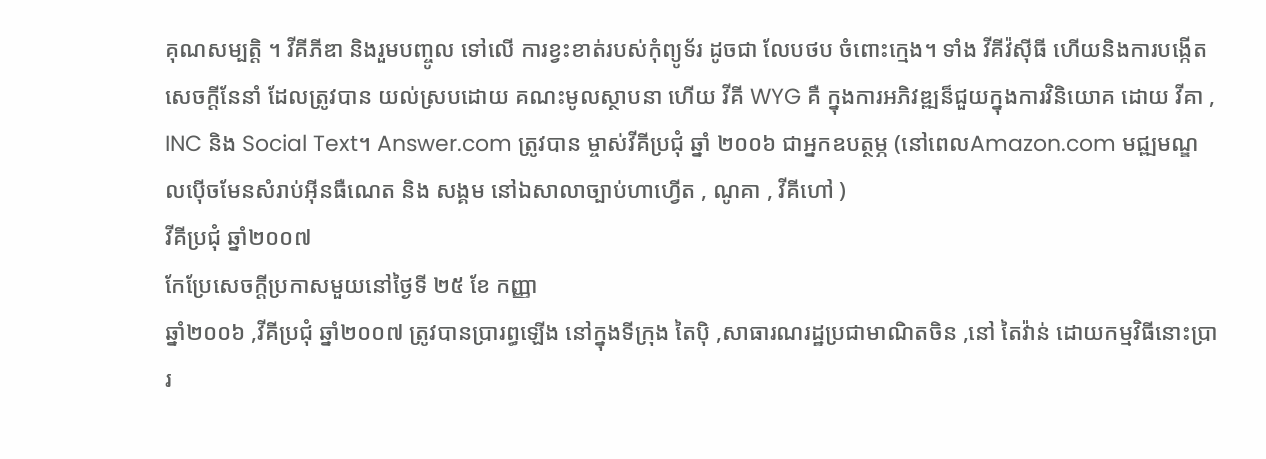គុណសម្បត្ដិ ។ វីគីភីឌា និងរួមបញ្ចូល ទៅលើ ការខ្វះខាត់របស់កុំព្យូទ័រ ដូចជា លែបថប ចំពោះក្មេង។ ទាំង វីគីវ៉ស៊ីធី ហើយនិងការបង្កើត សេចក្ដីនែនាំ ដែលត្រូវបាន យល់ស្របដោយ គណះមូលស្ថាបនា ហើយ វីគី WYG គឺ ក្នុងការអភិវឌ្ឍន៏ជួយក្នុងការវិនិយោគ ដោយ វីគា , INC និង Social Text។ Answer.com ត្រូវបាន ម្ចាស់វីគីប្រជុំ ឆ្នាំ ២០០៦ ជាអ្នកឧបត្ថម្ភ (នៅពេលAmazon.com មជ្ឍមណ្ឌលប៉ើចមែនសំរាប់អ៊ីនធឺណេត និង សង្គម នៅឯសាលាច្បាប់ហាហ្វើត , ណូគា , វីគីហៅ )
វីគីប្រជុំ ឆ្នាំ២០០៧
កែប្រែសេចក្ដីប្រកាសមួយនៅថ្ងៃទី ២៥ ខែ កញ្ញា
ឆ្នាំ២០០៦ ,វីគីប្រជុំ ឆ្នាំ២០០៧ ត្រូវបានប្រារព្ធឡើង នៅក្នុងទីក្រុង តៃប៉ិ ,សាធារណរដ្ឋប្រជាមាណិតចិន ,នៅ តៃវ៉ាន់ ដោយកម្មវិធីនោះប្រារ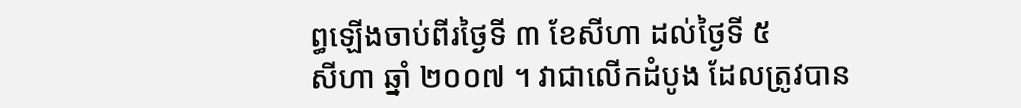ព្ធឡើងចាប់ពីរថ្ងៃទី ៣ ខែសីហា ដល់ថ្ងៃទី ៥
សីហា ឆ្នាំ ២០០៧ ។ វាជាលើកដំបូង ដែលត្រូវបាន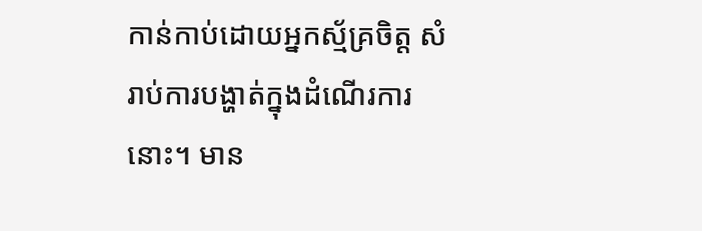កាន់កាប់ដោយអ្នកស្ម័គ្រចិត្ដ សំរាប់ការបង្ហាត់ក្នុងដំណើរការនោះ។ មាន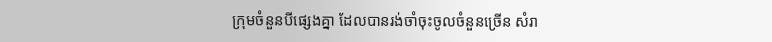ក្រុមចំនួនបីផ្សេងគ្នា ដែលបានរង់ចាំចុះចូលចំនួនច្រើន សំរា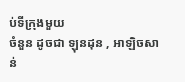ប់ទីក្រុងមួយ
ចំនួន ដូចជា ឡុនដុន , អាឡិចសាន់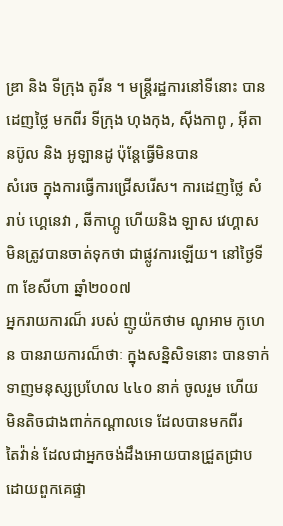ឌ្រា និង ទីក្រុង តូរីន ។ មន្រ្ដីរដ្ឋការនៅទីនោះ បានដេញថ្លៃ មកពីរ ទីក្រុង ហុងកុង, ស៊ីងកាពូ , អ៊ីតានប៊ូល និង អូឡានដូ ប៉ុន្ដែធ្វើមិនបាន
សំរេច ក្នុងការធ្វើការជ្រើសរើស។ ការដេញថ្លៃ សំរាប់ ហ្គេនេវា , ឆីកាហ្គូ ហើយនិង ឡាស វេហ្គាស មិនត្រូវបានចាត់ទុកថា ជាផ្លូវការឡើយ។ នៅថ្ងៃទី ៣ ខែសីហា ឆ្នាំ២០០៧
អ្នករាយការណ៏ របស់ ញូយ៉កថាម ណូអាម កូហេន បានរាយការណ៏ថាៈ ក្នុងសន្និសិទនោះ បានទាក់ទាញមនុស្សប្រហែល ៤៤០ នាក់ ចូលរួម ហើយ មិនតិចជាងពាក់កណ្ដាលទេ ដែលបានមកពីរ
តៃវ៉ាន់ ដែលជាអ្នកចង់ដឹងអោយបានជ្រួតជ្រាប ដោយពួកគេផ្ទា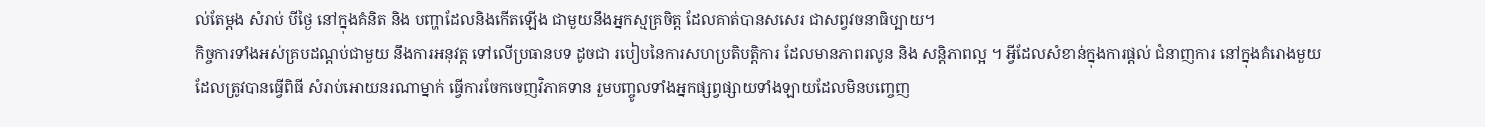ល់តែម្ដង សំរាប់ បីថ្ងៃ នៅក្នុងគំនិត និង បញ្ហាដែលនិងកើតឡើង ជាមួយនឹងអ្នកស្មគ្រចិត្ដ ដែលគាត់បានសសេរ ជាសព្វវចនាធិប្បាយ។
កិច្ចការទាំងអស់គ្របដណ្ដប់ជាមួយ នឹងការអនុវត្ដ ទៅលើប្រធានបទ ដូចជា របៀបនៃការសហប្រតិបត្ដិការ ដែលមានភាពរលូន និង សន្ដិភាពល្អ ។ អ្វីដែលសំខាន់ក្នុងការផ្ដល់ ជំនាញការ នៅក្នុងគំរោងមួយ
ដែលត្រូវបានធ្វើពិធី សំរាប់អោយនរណាម្នាក់ ធ្វើការចែកចេញវិភាគទាន រួមបញ្ចូលទាំងអ្នកផ្សព្វផ្សាយទាំងឡាយដែលមិនបញ្ចេញ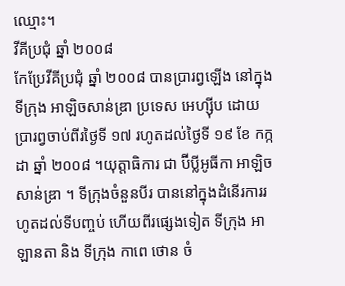ឈ្មោះ។
វីគីប្រជុំ ឆ្នាំ ២០០៨
កែប្រែវីគីប្រជុំ ឆ្នាំ ២០០៨ បានប្រារព្វឡើង នៅក្នុងទីក្រុង អាឡិចសាន់ឌ្រា ប្រទេស អេហ្ស៊ីប ដោយប្រារព្វចាប់ពីរថ្ងៃទី ១៧ រហូតដល់ថ្ងៃទី ១៩ ខែ កក្កដា ឆ្នាំ ២០០៨ ។យុត្ដាធិការ ជា ប៊ីប្លីអូធីកា អាឡិចសាន់ឌ្រា ។ ទីក្រុងចំនួនបីរ បាននៅក្នុងដំនើរការរហូតដល់ទីបញ្ចប់ ហើយពីរផ្សេងទៀត ទីក្រុង អាឡានតា និង ទីក្រុង កាពេ ថោន ចំ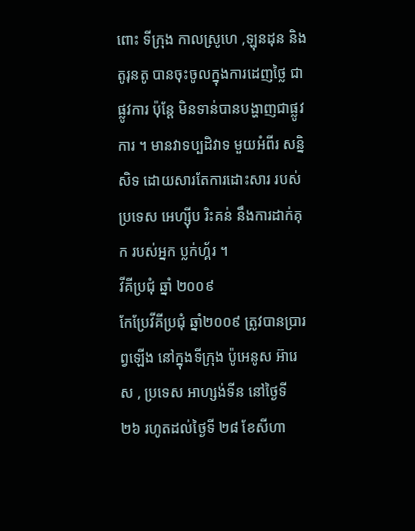ពោះ ទីក្រុង កាលស្រូហេ ,ឡុនដុន និង តូរុនតូ បានចុះចូលក្នុងការដេញថ្លៃ ជាផ្លូវការ ប៉ុន្ដែ មិនទាន់បានបង្ហាញជាផ្លូវការ ។ មានវាទប្បដិវាទ មួយអំពីរ សន្និសិទ ដោយសារតែការដោះសារ របស់ប្រទេស អេហ្ស៊ីប រិះគន់ នឹងការដាក់គុក របស់អ្នក ប្លក់ហ្គ័រ ។
វីគីប្រជុំ ឆ្នាំ ២០០៩
កែប្រែវីគីប្រជុំ ឆ្នាំ២០០៩ ត្រូវបានប្រារព្វឡើង នៅក្នុងទីក្រុង ប៉ូអេនូស អ៊ារេស , ប្រទេស អាហ្សង់ទីន នៅថ្ងៃទី ២៦ រហូតដល់ថ្ងៃទី ២៨ ខែសីហា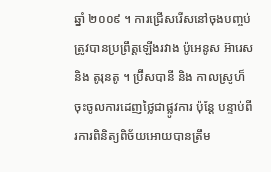ឆ្នាំ ២០០៩ ។ ការជ្រើសរើសនៅចុងបញ្ចប់ ត្រូវបានប្រព្រឹត្ដឡើងរវាង ប៉ូអេនូស អ៊ារេស និង តូរុនតូ ។ ប្រ៊ីសបានី និង កាលស្រូហ៏ ចុះចូលការដេញថ្លៃជាផ្លូវការ ប៉ុន្ដែ បន្ទាប់ពីរការពិនិត្យពិច័យអោយបានត្រឹម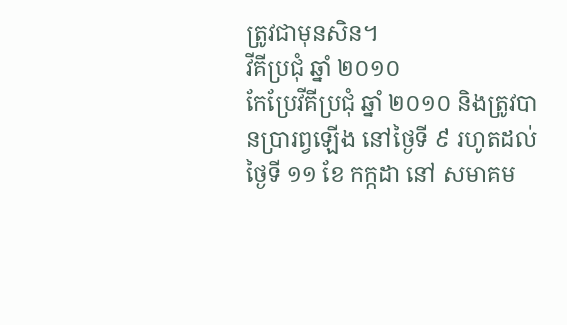ត្រូវជាមុនសិន។
វីគីប្រជុំ ឆ្នាំ ២០១០
កែប្រែវីគីប្រជុំ ឆ្នាំ ២០១០ និងត្រូវបានប្រារព្វឡើង នៅថ្ងៃទី ៩ រហូតដល់ថ្ងៃទី ១១ ខែ កក្កដា នៅ សមាគម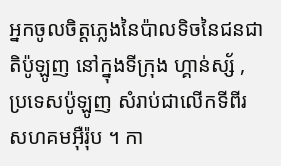អ្នកចូលចិត្ដភ្លេងនៃប៉ាលទិចនៃជនជាតិប៉ូឡូញ នៅក្នុងទីក្រុង ហ្គាន់ស្ស័ , ប្រទេសប៉ូឡូញ សំរាប់ជាលើកទីពីរ សហគមអ៊ឺរ៉ុប ។ កា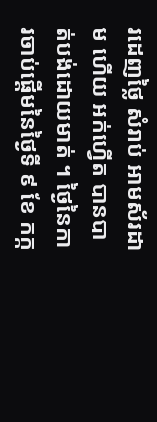រដេញថ្លៃ សំរាប់ អាមស័រដាម ហើយ អក់ហ្វើត បានបាត់បង់ដោយមាត់ ។ ថ្ងៃនៃការចាប់ផ្ដើមនៃថ្ងៃទី ៩ ខែ កក្ក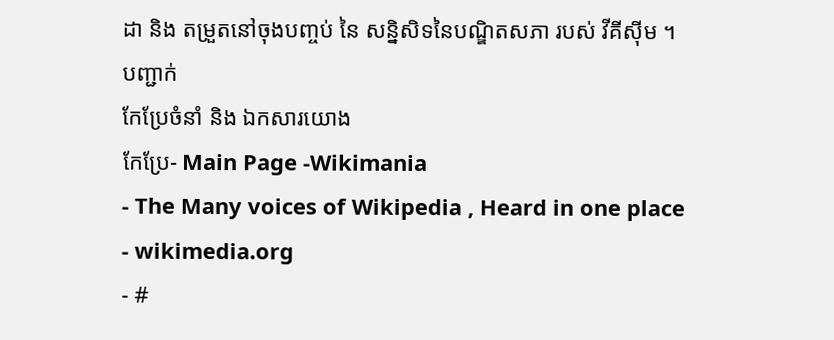ដា និង តម្រួតនៅចុងបញ្ចប់ នៃ សន្និសិទនៃបណ្ឌិតសភា របស់ វីគីស៊ីម ។
បញ្ជាក់
កែប្រែចំនាំ និង ឯកសារយោង
កែប្រែ- Main Page -Wikimania
- The Many voices of Wikipedia , Heard in one place
- wikimedia.org
- #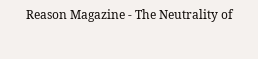Reason Magazine - The Neutrality of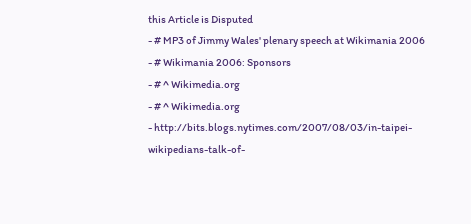this Article is Disputed
- # MP3 of Jimmy Wales' plenary speech at Wikimania 2006
- # Wikimania 2006: Sponsors
- # ^ Wikimedia.org
- # ^ Wikimedia.org
- http://bits.blogs.nytimes.com/2007/08/03/in-taipei-wikipedians-talk-of-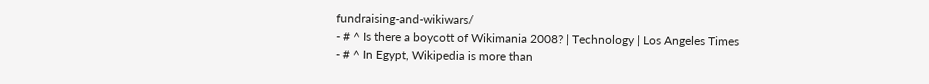fundraising-and-wikiwars/
- # ^ Is there a boycott of Wikimania 2008? | Technology | Los Angeles Times
- # ^ In Egypt, Wikipedia is more than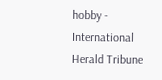hobby - International Herald Tribune